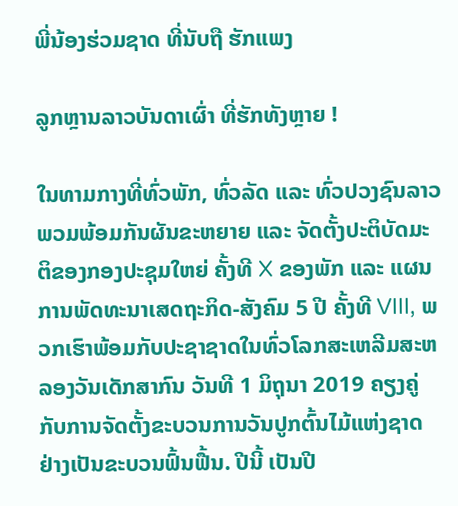ພີ່ນ້ອງຮ່ວມຊາດ ທີ່ນັບຖື ຮັກແພງ

ລູກຫຼານລາວບັນດາເຜົ່າ ທີ່ຮັກທັງຫຼາຍ !

ໃນທາມກາງທີ່ທົ່ວພັກ, ທົ່ວລັດ ແລະ ທົ່ວປວງຊົນລາວ ພວມພ້ອມກັນຜັນຂະຫຍາຍ ແລະ ຈັດຕັ້ງປະຕິບັດມະຕິຂອງກອງປະຊຸມໃຫຍ່ ຄັ້ງທີ X ຂອງພັກ ແລະ ແຜນການພັດທະນາເສດຖະກິດ-ສັງຄົມ 5 ປີ ຄັ້ງທີ VIII, ພວກເຮົາພ້ອມກັບປະຊາຊາດໃນທົ່ວໂລກສະເຫລີມສະຫລອງວັນເດັກສາກົນ ວັນທີ 1 ມິຖຸນາ 2019 ຄຽງຄູ່ກັບການຈັດຕັ້ງຂະບວນການວັນປູກຕົ້ນໄມ້ແຫ່ງຊາດ ຢ່າງເປັນຂະບວນຟົ້ນຟື້ນ. ປີນີ້ ເປັນປີ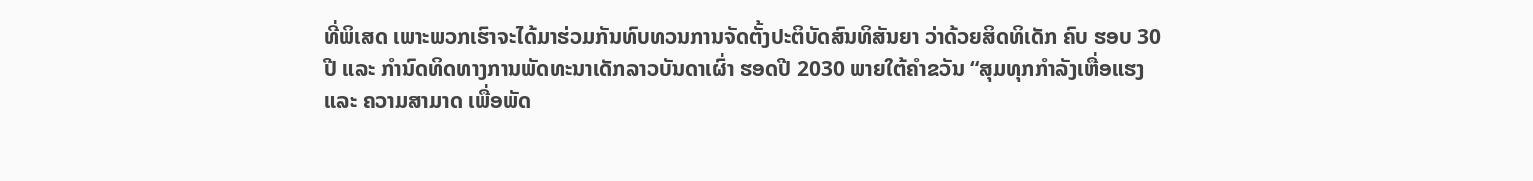ທີ່ພິເສດ ເພາະພວກເຮົາຈະໄດ້ມາຮ່ວມກັນທົບທວນການຈັດຕັ້ງປະຕິບັດສົນທິສັນຍາ ວ່າດ້ວຍສິດທິເດັກ ຄົບ ຮອບ 30 ປີ ແລະ ກໍານົດທິດທາງການພັດທະນາເດັກລາວບັນດາເຜົ່າ ຮອດປີ 2030 ພາຍໃຕ້ຄຳຂວັນ “ສຸມທຸກກຳລັງເຫື່ອແຮງ ແລະ ຄວາມສາມາດ ເພື່ອພັດ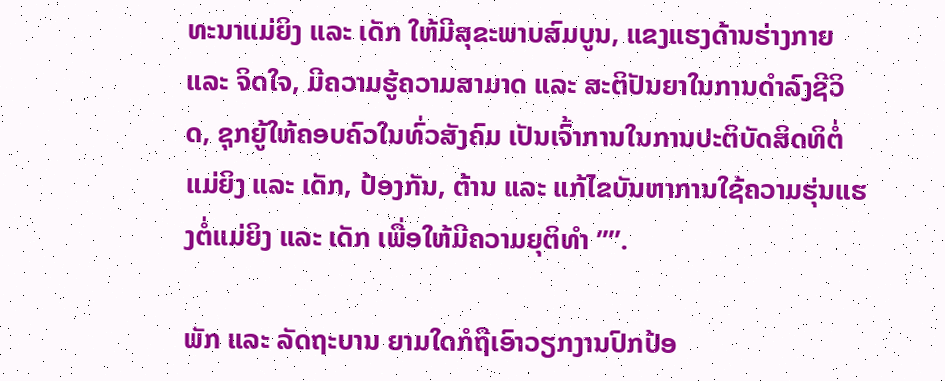ທະນາແມ່ຍິງ ແລະ ເດັກ ໃຫ້ມີສຸຂະພາບສົມບູນ, ແຂງແຮງດ້ານຮ່າງກາຍ ແລະ ຈິດໃຈ, ມີຄວາມຮູ້ຄວາມສາມາດ ແລະ ສະຕິປັນຍາໃນການດຳລົງຊີວິດ, ຊຸກຍູ້ໃຫ້ຄອບຄົວໃນທົ່ວສັງຄົມ ເປັນເຈົ້າການໃນການປະຕິບັດສິດທິຕໍ່ແມ່ຍິງ ແລະ ເດັກ, ປ້ອງກັນ, ຕ້ານ ແລະ ແກ້ໄຂບັນຫາການໃຊ້ຄວາມຮຸ່ນແຮງຕໍ່ແມ່ຍິງ ແລະ ເດັກ ເພື່ອໃຫ້ມີຄວາມຍຸຕິທຳ ’’”.

ພັກ ແລະ ລັດຖະບານ ຍາມໃດກໍຖືເອົາວຽກງານປົກປ້ອ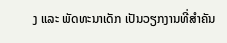ງ ແລະ ພັດທະນາເດັກ ເປັນວຽກງານທີ່ສຳຄັນ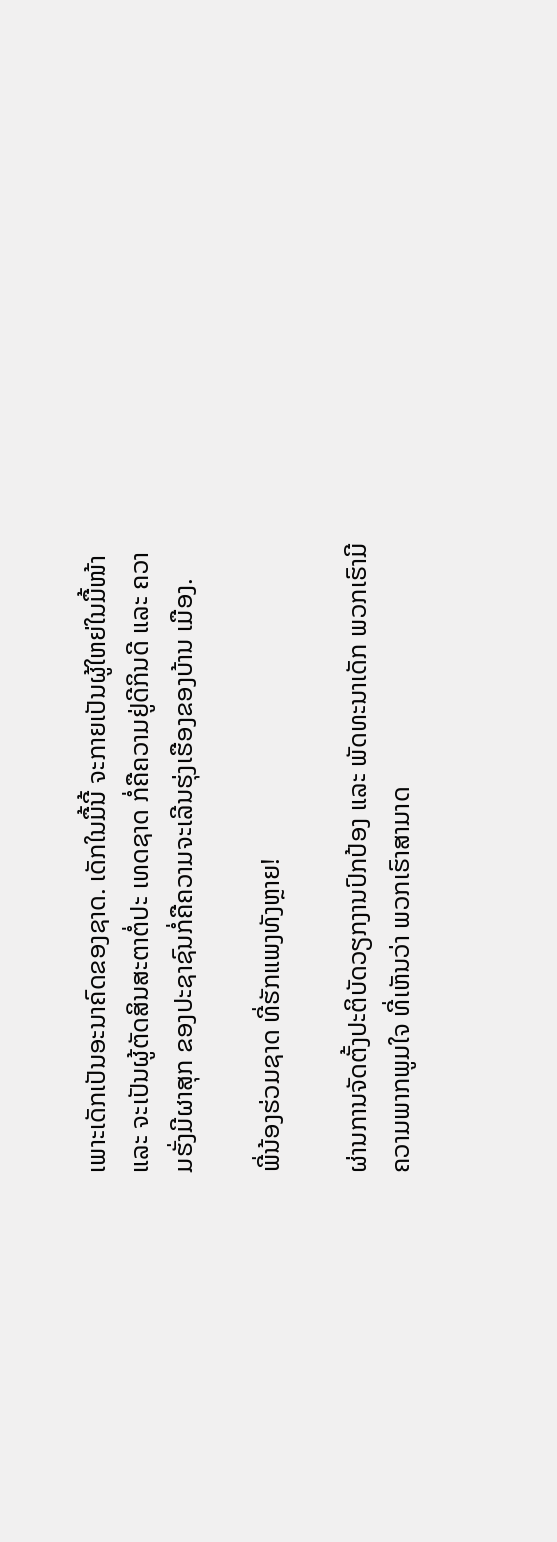ເພາະເດັກເປັນອະນາຄົດຂອງຊາດ. ເດັກໃນມື້ນີ້ ຈະກາຍເປັນຜູ້ໃຫຍ່ໃນມື້ໜ້າ ແລະ ຈະເປັນຜູ້ຕັດສິນສະຕາຕໍ່ປະ ເທດຊາດ ກໍ່ຄືຄວາມຢູ່ດີກິນດີ ແລະ ຄວາມຮັ່ງມີຜາສຸກ ຂອງປະຊາຊົນກໍ່ຄືຄວາມຈະເລີນຮຸ່ງເຮືອງຂອງບ້ານ ເມືອງ.

ພີ່ນ້ອງຮ່ວມຊາດ ທີ່ຮັກແພງທັງຫຼາຍ!

ຜ່ານການຈັດຕັ້ງປະຕິບັດວຽກງານປົກປ້ອງ ແລະ ພັດທະນາເດັກ ພວກເຮົາມີຄວາມພາກພູມໃຈ ທີ່ເຫັນວ່າ ພວກເຮົາສາມາດ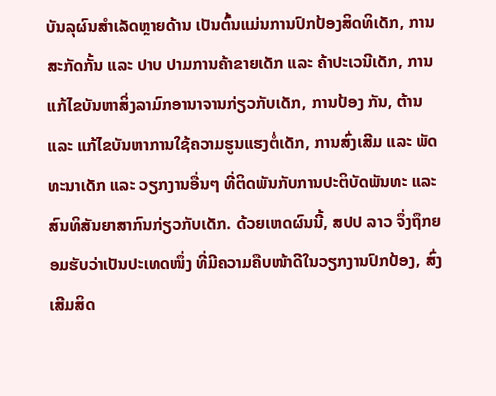ບັນລຸຜົນສຳເລັດຫຼາຍດ້ານ ເປັນຕົ້ນແມ່ນການປົກປ້ອງສິດທິເດັກ, ການສະກັດກັ້ນ ແລະ ປາບ ປາມການຄ້າຂາຍເດັກ ແລະ ຄ້າປະເວນີເດັກ, ການແກ້ໄຂບັນຫາສິ່ງລາມົກອານາຈານກ່ຽວກັບເດັກ, ການປ້ອງ ກັນ, ຕ້ານ ແລະ ແກ້ໄຂບັນຫາການໃຊ້ຄວາມຮູນແຮງຕໍ່ເດັກ, ການສົ່ງເສີມ ແລະ ພັດທະນາເດັກ ແລະ ວຽກງານອື່ນໆ ທີ່ຕິດພັນກັບການປະຕິບັດພັນທະ ແລະ ສົນທິສັນຍາສາກົນກ່ຽວກັບເດັກ. ດ້ວຍເຫດຜົນນີ້, ສປປ ລາວ ຈຶ່ງຖຶກຍອມຮັບວ່າເປັນປະເທດໜຶ່ງ ທີ່ມີຄວາມຄືບໜ້າດີໃນວຽກງານປົກປ້ອງ, ສົ່ງເສີມສິດ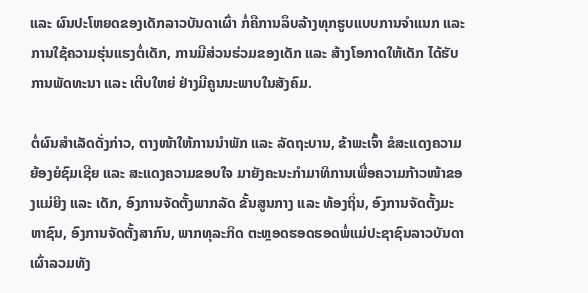ແລະ ຜົນປະໂຫຍດຂອງເດັກລາວບັນດາເຜົ່າ ກໍ່ຄືການລຶບລ້າງທຸກຮູບແບບການຈຳແນກ ແລະ ການໃຊ້ຄວາມຮຸ່ນແຮງຕໍ່ເດັກ, ການມີສ່ວນຮ່ວມຂອງເດັກ ແລະ ສ້າງໂອກາດໃຫ້ເດັກ ໄດ້ຮັບການພັດທະນາ ແລະ ເຕີບໃຫຍ່ ຢ່າງມີຄູນນະພາບໃນສັງຄົມ.

ຕໍ່ຜົນສຳເລັດດັ່ງກ່າວ, ຕາງໜ້າໃຫ້ການນໍາພັກ ແລະ ລັດຖະບານ, ຂ້າພະເຈົ້າ ຂໍສະແດງຄວາມຍ້ອງຍໍຊົມເຊີຍ ແລະ ສະແດງຄວາມຂອບໃຈ ມາຍັງຄະນະກຳມາທິການເພື່ອຄວາມກ້າວໜ້າຂອງແມ່ຍິງ ແລະ ເດັກ, ອົງການຈັດຕັ້ງພາກລັດ ຂັ້ນສູນກາງ ແລະ ທ້ອງຖິ່ນ, ອົງການຈັດຕັ້ງມະຫາຊົນ, ອົງການຈັດຕັ້ງສາກົນ, ພາກທຸລະກິດ ຕະຫຼອດຮອດຮອດພໍ່ແມ່ປະຊາຊົນລາວບັນດາເຜົ່າລວມທັງ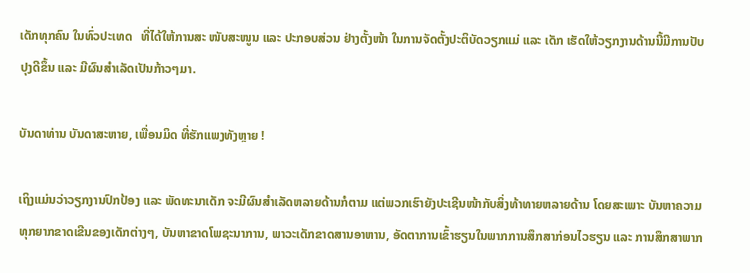ເດັກທຸກຄົນ ໃນທົ່ວປະເທດ   ທີ່ໄດ້ໃຫ້ການສະ ໜັບສະໜູນ ແລະ ປະກອບສ່ວນ ຢ່າງຕັ້ງໜ້າ ໃນການຈັດຕັ້ງປະຕິບັດວຽກແມ່ ແລະ ເດັກ ເຮັດໃຫ້ວຽກງານດ້ານນີ້ມີການປັບປຸງດີຂຶ້ນ ແລະ ມີຜົນສໍາເລັດເປັນກ້າວໆມາ.

ບັນດາທ່ານ ບັນດາສະຫາຍ, ເພື່ອນມິດ ທີ່ຮັກແພງທັງຫຼາຍ !

ເຖິງແມ່ນວ່າວຽກງານປົກປ້ອງ ແລະ ພັດທະນາເດັກ ຈະມີຜົນສຳເລັດຫລາຍດ້ານກໍຕາມ ແຕ່ພວກເຮົາຍັງປະເຊີນໜ້າກັບສິ່ງທ້າທາຍຫລາຍດ້ານ ໂດຍສະເພາະ ບັນຫາຄວາມທຸກຍາກຂາດເຂີນຂອງເດັກຕ່າງໆ, ບັນຫາຂາດໂພຊະນາການ, ພາວະເດັກຂາດສານອາຫານ, ອັດຕາການເຂົ້າຮຽນໃນພາກການສຶກສາກ່ອນໄວຮຽນ ແລະ ການສຶກສາພາກ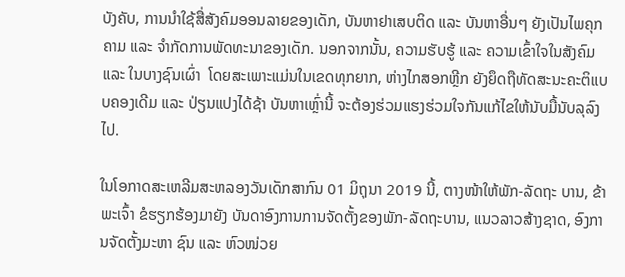ບັງຄັບ, ການນຳໃຊ້ສື່ສັງຄົມອອນລາຍຂອງເດັກ, ບັນຫາຢາເສບຕິດ ແລະ ບັນຫາອື່ນໆ ຍັງເປັນໄພຄຸກຄາມ ແລະ ຈຳກັດການພັດທະນາຂອງເດັກ. ນອກຈາກນັ້ນ, ຄວາມຮັບຮູ້ ແລະ ຄວາມເຂົ້າໃຈໃນສັງຄົມ ແລະ ໃນບາງຊົນເຜົ່າ  ໂດຍສະເພາະແມ່ນໃນເຂດທຸກຍາກ, ຫ່າງໄກສອກຫຼີກ ຍັງຍຶດຖືທັດສະນະຄະຕິແບບຄອງເດີມ ແລະ ປ່ຽນແປງໄດ້ຊ້າ ບັນຫາເຫຼົ່ານີ້ ຈະຕ້ອງຮ່ວມແຮງຮ່ວມໃຈກັນແກ້ໄຂໃຫ້ນັບມື້ນັບລຸລົງໄປ.

ໃນໂອກາດສະເຫລີມສະຫລອງວັນເດັກສາກົນ 01 ມິຖຸນາ 2019 ນີ້, ຕາງໜ້າໃຫ້ພັກ-ລັດຖະ ບານ, ຂ້າພະເຈົ້າ ຂໍຮຽກຮ້ອງມາຍັງ ບັນດາອົງການການຈັດຕັ້ງຂອງພັກ-ລັດຖະບານ, ແນວລາວສ້າງຊາດ, ອົງການຈັດຕັ້ງມະຫາ ຊົນ ແລະ ຫົວໜ່ວຍ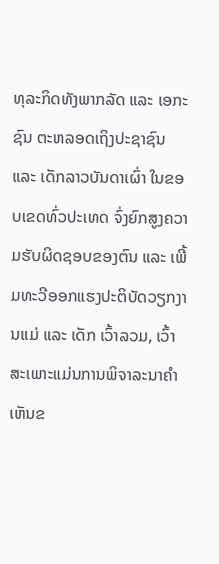ທຸລະກິດທັງພາກລັດ ແລະ ເອກະຊົນ ຕະຫລອດເຖິງປະຊາຊົນ ແລະ ເດັກລາວບັນດາເຜົ່າ ໃນຂອບເຂດທົ່ວປະເທດ ຈົ່ງຍົກສູງຄວາມຮັບຜິດຊອບຂອງຕົນ ແລະ ເພີ້ມທະວີອອກແຮງປະຕິບັດວຽກງານແມ່ ແລະ ເດັກ ເວົ້າລວມ, ເວົ້າສະເພາະແມ່ນການພິຈາລະນາຄໍາເຫັນຂ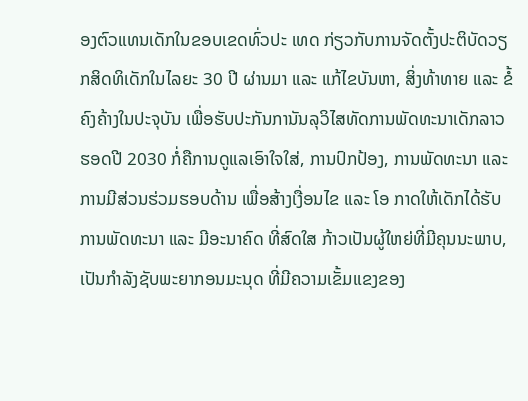ອງຕົວແທນເດັກໃນຂອບເຂດທົ່ວປະ ເທດ ກ່ຽວກັບການຈັດຕັ້ງປະຕິບັດວຽກສິດທິເດັກໃນໄລຍະ 30 ປີ ຜ່ານມາ ແລະ ແກ້ໄຂບັນຫາ, ສິ່ງທ້າທາຍ ແລະ ຂໍ້ຄົງຄ້າງໃນປະຈຸບັນ ເພື່ອຮັບປະກັນການັນລຸວິໄສທັດການພັດທະນາເດັກລາວ ຮອດປີ 2030 ກໍ່ຄືການດູແລເອົາໃຈໃສ່, ການປົກປ້ອງ, ການພັດທະນາ ແລະ ການມີສ່ວນຮ່ວມຮອບດ້ານ ເພື່ອສ້າງເງື່ອນໄຂ ແລະ ໂອ ກາດໃຫ້ເດັກໄດ້ຮັບການພັດທະນາ ແລະ ມີອະນາຄົດ ທີ່ສົດໃສ ກ້າວເປັນຜູ້ໃຫຍ່ທີ່ມີຄຸນນະພາບ, ເປັນກຳລັງຊັບພະຍາກອນມະນຸດ ທີ່ມີຄວາມເຂັ້ມແຂງຂອງ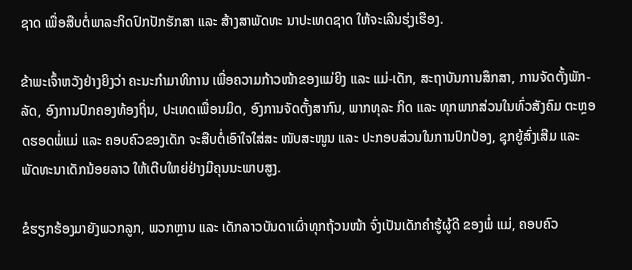ຊາດ ເພື່ອສືບຕໍ່ພາລະກິດປົກປັກຮັກສາ ແລະ ສ້າງສາພັດທະ ນາປະເທດຊາດ ໃຫ້ຈະເລີນຮຸ່ງເຮືອງ.

ຂ້າພະເຈົ້າຫວັງຢ່າງຍິງວ່າ ຄະນະກຳມາທິການ ເພື່ອຄວາມກ້າວໜ້າຂອງແມ່ຍິງ ແລະ ແມ່-ເດັກ, ສະຖາບັນການສຶກສາ, ການຈັດຕັ້ງພັກ-ລັດ, ອົງການປົກຄອງທ້ອງຖິ່ນ, ປະເທດເພື່ອນມິດ, ອົງການຈັດຕັ້ງສາກົນ, ພາກທຸລະ ກິດ ແລະ ທຸກພາກສ່ວນໃນທົ່ວສັງຄົມ ຕະຫຼອດຮອດພໍ່ແມ່ ແລະ ຄອບຄົວຂອງເດັກ ຈະສືບຕໍ່ເອົາໃຈໃສ່ສະ ໜັບສະໜູນ ແລະ ປະກອບສ່ວນໃນການປົກປ້ອງ, ຊຸກຍູ້ສົ່ງເສີມ ແລະ ພັດທະນາເດັກນ້ອຍລາວ ໃຫ້ເຕີບໃຫຍ່ຢ່າງມີຄຸນນະພາບສູງ.

ຂໍຮຽກຮ້ອງມາຍັງພວກລູກ, ພວກຫຼານ ແລະ ເດັກລາວບັນດາເຜົ່າທຸກຖ້ວນໜ້າ ຈົ່ງເປັນເດັກຄໍາຮູ້ຜູ້ດີ ຂອງພໍ່ ແມ່, ຄອບຄົວ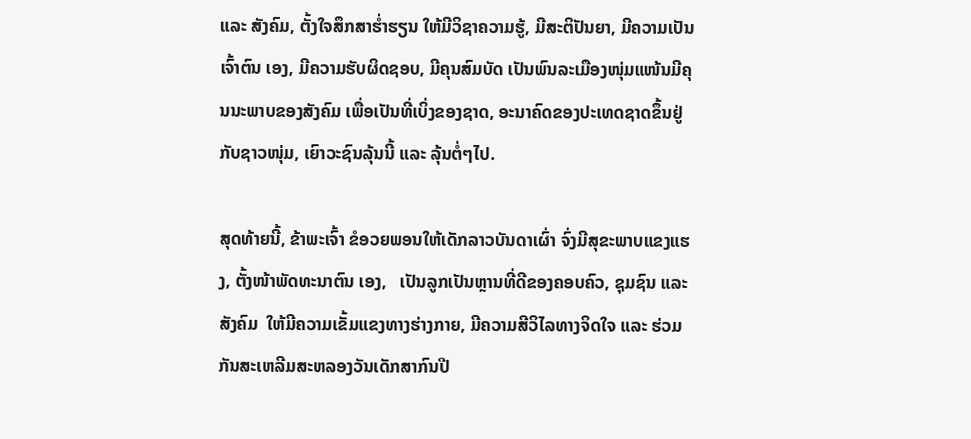ແລະ ສັງຄົມ, ຕັ້ງໃຈສຶກສາຮໍ່າຮຽນ ໃຫ້ມີວິຊາຄວາມຮູ້, ມີສະຕິປັນຍາ, ມີຄວາມເປັນເຈົ້າຕົນ ເອງ, ມີຄວາມຮັບຜິດຊອບ, ມີຄຸນສົມບັດ ເປັນພົນລະເມືອງໜຸ່ມແໜ້ນມີຄຸນນະພາບຂອງສັງຄົມ ເພື່ອເປັນທີ່ເບິ່ງຂອງຊາດ, ອະນາຄົດຂອງປະເທດຊາດຂຶ້ນຢູ່ກັບຊາວໜຸ່ມ, ເຍົາວະຊົນລຸ້ນນີ້ ແລະ ລຸ້ນຕໍ່ໆໄປ.

ສຸດທ້າຍນີ້, ຂ້າພະເຈົ້າ ຂໍອວຍພອນໃຫ້ເດັກລາວບັນດາເຜົ່າ ຈົ່ງມີສຸຂະພາບແຂງແຮງ, ຕັ້ງໜ້າພັດທະນາຕົນ ເອງ,   ເປັນລູກເປັນຫຼານທີ່ດີຂອງຄອບຄົວ, ຊຸມຊົນ ແລະ ສັງຄົມ  ໃຫ້ມີຄວາມເຂັ້ມແຂງທາງຮ່າງກາຍ, ມີຄວາມສີວິໄລທາງຈິດໃຈ ແລະ ຮ່ວມກັນສະເຫລີມສະຫລອງວັນເດັກສາກົນປີ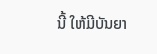ນີ້ ໃຫ້ມີບັນຍາ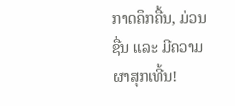ກາດຄຶກຄື້ນ, ມ່ວນຊື່ນ ແລະ ມີຄວາມຜາສຸກເທີ້ນ!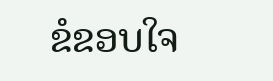ຂໍຂອບໃຈ